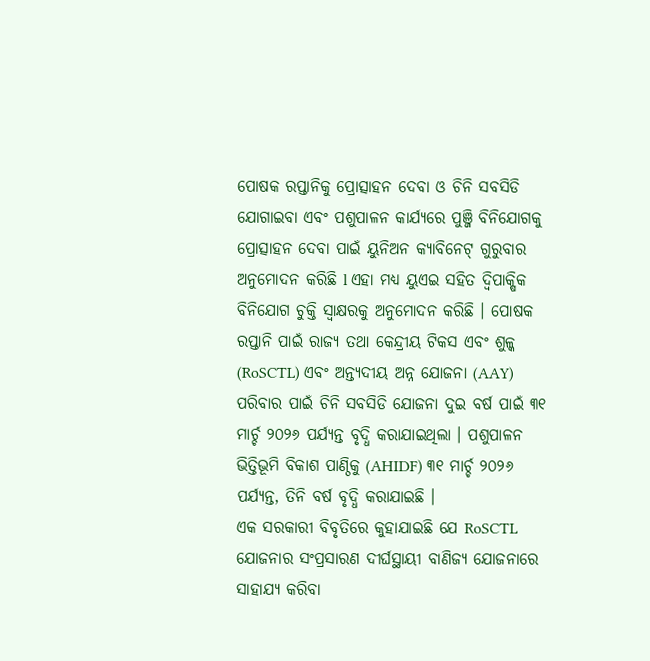ପୋଷକ ରପ୍ତାନିକୁ ପ୍ରୋତ୍ସାହନ ଦେବା ଓ ଚିନି ସବସିଡି ଯୋଗାଇବା ଏବଂ ପଶୁପାଳନ କାର୍ଯ୍ୟରେ ପୁଞ୍ଜି ବିନିଯୋଗକୁ ପ୍ରୋତ୍ସାହନ ଦେବା ପାଇଁ ୟୁନିଅନ କ୍ୟାବିନେଟ୍ ଗୁରୁବାର ଅନୁମୋଦନ କରିଛି l ଏହା ମଧ୍ୟ ୟୁଏଇ ସହିତ ଦ୍ୱିପାକ୍ଷିକ ବିନିଯୋଗ ଚୁକ୍ତି ସ୍ବାକ୍ଷରକୁ ଅନୁମୋଦନ କରିଛି । ପୋଷକ ରପ୍ତାନି ପାଇଁ ରାଜ୍ୟ ତଥା କେନ୍ଦ୍ରୀୟ ଟିକସ ଏବଂ ଶୁଳ୍କ (RoSCTL) ଏବଂ ଅନ୍ତ୍ୟଦୀୟ ଅନ୍ନ ଯୋଜନା (AAY) ପରିବାର ପାଇଁ ଚିନି ସବସିଡି ଯୋଜନା ଦୁଇ ବର୍ଷ ପାଇଁ ୩୧ ମାର୍ଚ୍ଚ ୨୦୨୬ ପର୍ଯ୍ୟନ୍ତ ବୃଦ୍ଧି କରାଯାଇଥିଲା । ପଶୁପାଳନ ଭିତ୍ତିଭୂମି ବିକାଶ ପାଣ୍ଠିକୁ (AHIDF) ୩୧ ମାର୍ଚ୍ଚ ୨୦୨୬ ପର୍ଯ୍ୟନ୍ତ, ତିନି ବର୍ଷ ବୃଦ୍ଧି କରାଯାଇଛି ।
ଏକ ସରକାରୀ ବିବୃତିରେ କୁହାଯାଇଛି ଯେ RoSCTL ଯୋଜନାର ସଂପ୍ରସାରଣ ଦୀର୍ଘସ୍ଥାୟୀ ବାଣିଜ୍ୟ ଯୋଜନାରେ ସାହାଯ୍ୟ କରିବା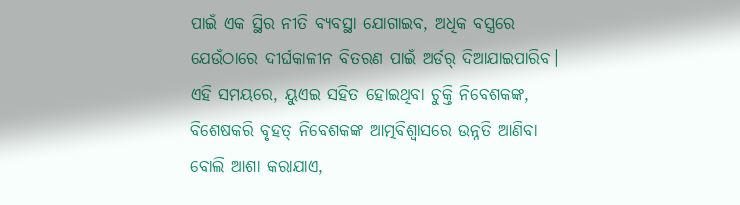ପାଇଁ ଏକ ସ୍ଥିର ନୀତି ବ୍ୟବସ୍ଥା ଯୋଗାଇବ, ଅଧିକ ବସ୍ତ୍ରରେ ଯେଉଁଠାରେ ଦୀର୍ଘକାଳୀନ ବିତରଣ ପାଇଁ ଅର୍ଡର୍ ଦିଆଯାଇପାରିବ। ଏହି ସମୟରେ, ୟୁଏଇ ସହିତ ହୋଇଥିବା ଚୁକ୍ତି ନିବେଶକଙ୍କ, ବିଶେଷକରି ବୃହତ୍ ନିବେଶକଙ୍କ ଆତ୍ମବିଶ୍ବାସରେ ଉନ୍ନତି ଆଣିବା ବୋଲି ଆଶା କରାଯାଏ,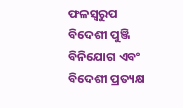ଫଳସ୍ୱରୁପ ବିଦେଶୀ ପୁଞ୍ଜି ବିନିଯୋଗ ଏବଂ ବିଦେଶୀ ପ୍ରତ୍ୟକ୍ଷ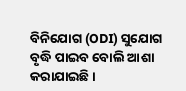ବିନିଯୋଗ (ODI) ସୁଯୋଗ ବୃଦ୍ଧି ପାଇବ ବୋଲି ଆଶା କରାଯାଇଛି ।